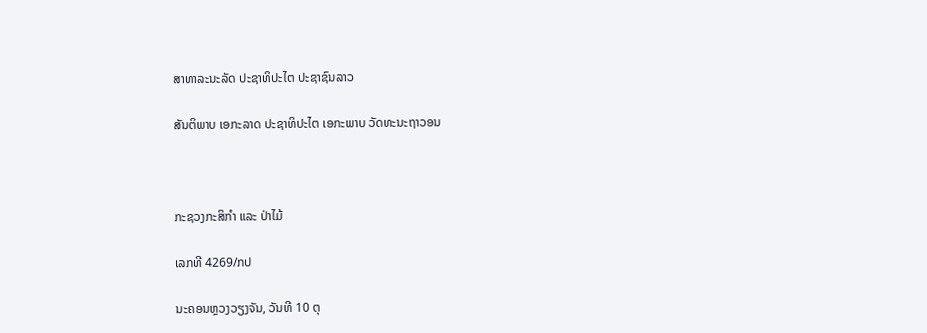ສາທາລະນະລັດ ປະຊາທິປະໄຕ ປະຊາຊົນລາວ

ສັນຕິພາບ ເອກະລາດ ປະຊາທິປະໄຕ ເອກະພາບ ວັດທະນະຖາວອນ



ກະຊວງກະສິກໍາ ແລະ ປ່າໄມ້

ເລກທີ 4269/ກປ

ນະຄອນຫຼວງວຽງຈັນ, ວັນທີ 10 ຕຸ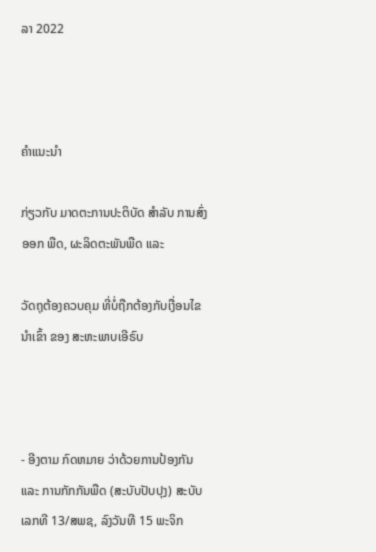ລາ 2022



ຄໍາແນະນໍາ

ກ່ຽວກັບ ມາດຕະການປະຕິບັດ ສໍາລັບ ການສົ່ງອອກ ພືດ, ຜະລິດຕະພັນພືດ ແລະ

ວັດຖຸຕ້ອງຄວບຄຸມ ທີ່ບໍ່ຖືກຕ້ອງກັບເງື່ອນໄຂນໍາເຂົ້າ ຂອງ ສະຫະພາບເອີຣົບ



- ອີງຕາມ ກົດຫມາຍ ວ່າດ້ວຍການປ້ອງກັນ ແລະ ການກັກກັນພືດ (ສະບັບປັບປຸງ) ສະບັບເລກທີ 13/ສພຊ, ລົງວັນທີ 15 ພະຈິກ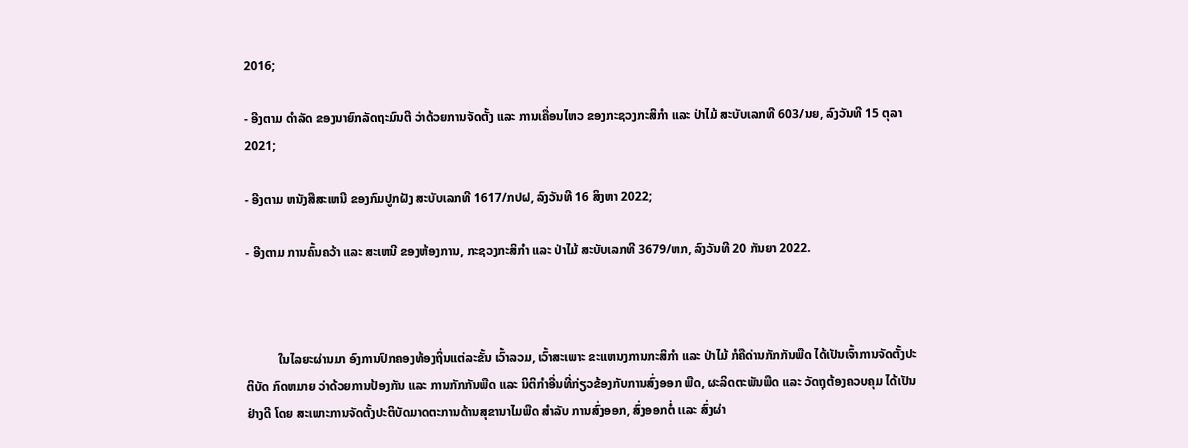2016;

- ອີງຕາມ ດໍາລັດ ຂອງນາຍົກລັດຖະມົນຕີ ວ່າດ້ວຍການຈັດຕັ້ງ ແລະ ການເຄື່ອນໄຫວ ຂອງກະຊວງກະສິກໍາ ແລະ ປ່າໄມ້ ສະບັບເລກທີ 603/ນຍ, ລົງວັນທີ 15 ຕຸລາ 2021;

- ອີງຕາມ ຫນັງສືສະເຫນີ ຂອງກົມປູກຝັງ ສະບັບເລກທີ 1617/ກປຝ, ລົງວັນທີ 16 ສິງຫາ 2022;

- ອີງຕາມ ການຄົ້ນຄວ້າ ແລະ ສະເຫນີ ຂອງຫ້ອງການ, ກະຊວງກະສິກໍາ ແລະ ປ່າໄມ້ ສະບັບເລກທີ 3679/ຫກ, ລົງວັນທີ 20 ກັນຍາ 2022.



          ໃນໄລຍະຜ່ານມາ ອົງການປົກຄອງທ້ອງຖິ່ນແຕ່ລະຂັ້ນ ເວົ້າລວມ, ເວົ້າສະເພາະ ຂະແຫນງການກະສິກໍາ ແລະ ປ່າໄມ້ ກໍຄືດ່ານກັກກັນພືດ ໄດ້ເປັນເຈົ້າການຈັດຕັ້ງປະຕິບັດ ກົດຫມາຍ ວ່າດ້ວຍການປ້ອງກັນ ແລະ ການກັກກັນພືດ ແລະ ນິຕິກໍາອື່ນທີ່ກ່ຽວຂ້ອງກັບການສົ່ງອອກ ພືດ, ຜະລິດຕະພັນພືດ ແລະ ວັດຖຸຕ້ອງຄວບຄຸມ ໄດ້ເປັນຢ່າງດີ ໂດຍ ສະເພາະການຈັດຕັ້ງປະຕິບັດມາດຕະການດ້ານສຸຂານາໄມພືດ ສໍາລັບ ການສົ່ງອອກ, ສົ່ງອອກຕໍ່ ເເລະ ສົ່ງຜ່າ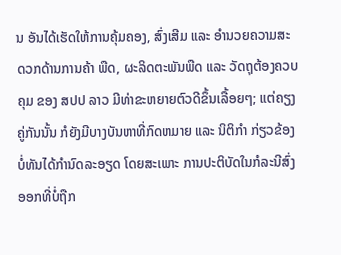ນ ອັນໄດ້ເຮັດໃຫ້ການຄຸ້ມຄອງ, ສົ່ງເສີມ ແລະ ອໍານວຍຄວາມສະດວກດ້ານການຄ້າ ພືດ, ຜະລິດຕະພັນພືດ ແລະ ວັດຖຸຕ້ອງຄວບຄຸມ ຂອງ ສປປ ລາວ ມີທ່າຂະຫຍາຍຕົວດີຂຶ້ນເລື້ອຍໆ; ແຕ່ຄຽງຄູ່ກັນນັ້ນ ກໍຍັງມີບາງບັນຫາທີ່ກົດຫມາຍ ແລະ ນິຕິກໍາ ກ່ຽວຂ້ອງ ບໍ່ທັນໄດ້ກໍານົດລະອຽດ ໂດຍສະເພາະ ການປະຕິບັດໃນກໍລະນີສົ່ງອອກທີ່ບໍ່ຖືກ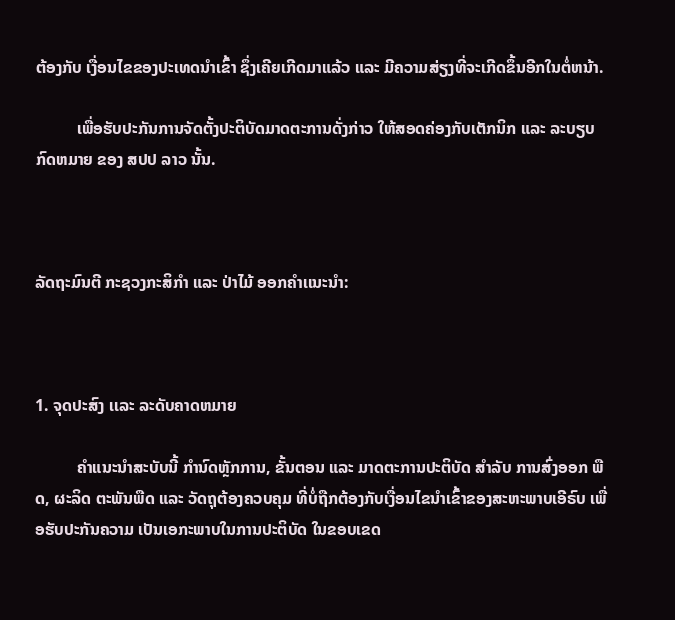ຕ້ອງກັບ ເງື່ອນໄຂຂອງປະເທດນໍາເຂົ້າ ຊຶ່ງເຄີຍເກີດມາແລ້ວ ແລະ ມີຄວາມສ່ຽງທີ່ຈະເກີດຂຶ້ນອີກໃນຕໍ່ຫນ້າ.

          ເພື່ອຮັບປະກັນການຈັດຕັ້ງປະຕິບັດມາດຕະການດັ່ງກ່າວ ໃຫ້ສອດຄ່ອງກັບເຕັກນິກ ແລະ ລະບຽບກົດຫມາຍ ຂອງ ສປປ ລາວ ນັ້ນ.



ລັດຖະມົນຕີ ກະຊວງກະສິກໍາ ແລະ ປ່າໄມ້ ອອກຄໍາເເນະນໍາ:



1. ຈຸດປະສົງ ເເລະ ລະດັບຄາດຫມາຍ

          ຄໍາແນະນໍາສະບັບນີ້ ກໍານົດຫຼັກການ, ຂັ້ນຕອນ ແລະ ມາດຕະການປະຕິບັດ ສໍາລັບ ການສົ່ງອອກ ພືດ, ຜະລິດ ຕະພັນພືດ ແລະ ວັດຖຸຕ້ອງຄວບຄຸມ ທີ່ບໍ່ຖືກຕ້ອງກັບເງື່ອນໄຂນໍາເຂົ້າຂອງສະຫະພາບເອີຣົບ ເພື່ອຮັບປະກັນຄວາມ ເປັນເອກະພາບໃນການປະຕິບັດ ໃນຂອບເຂດ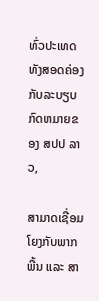ທົ່ວປະເທດ ທັງສອດຄ່ອງກັບລະບຽບກົດຫມາຍຂອງ ສປປ ລາວ,

ສາມາດເຊື່ອມໂຍງກັບພາກພື້ນ ແລະ ສາ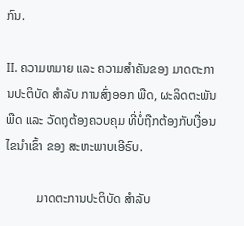ກົນ.

II. ຄວາມຫມາຍ ແລະ ຄວາມສໍາຄັນຂອງ ມາດຕະການປະຕິບັດ ສໍາລັບ ການສົ່ງອອກ ພືດ, ຜະລິດຕະພັນພືດ ແລະ ວັດຖຸຕ້ອງຄວບຄຸມ ທີ່ບໍ່ຖືກຕ້ອງກັບເງື່ອນໄຂນໍາເຂົ້າ ຂອງ ສະຫະພາບເອີຣົບ.

          ມາດຕະການປະຕິບັດ ສໍາລັບ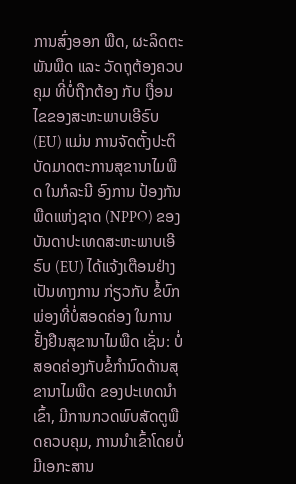ການສົ່ງອອກ ພືດ, ຜະລິດຕະພັນພືດ ແລະ ວັດຖຸຕ້ອງຄວບຄຸມ ທີ່ບໍ່ຖືກຕ້ອງ ກັບ ເງື່ອນໄຂຂອງສະຫະພາບເອີຣົບ (EU) ແມ່ນ ການຈັດຕັ້ງປະຕິບັດມາດຕະການສຸຂານາໄມພືດ ໃນກໍລະນີ ອົງການ ປ້ອງກັນພືດແຫ່ງຊາດ (NPPO) ຂອງບັນດາປະເທດສະຫະພາບເອີຣົບ (EU) ໄດ້ແຈ້ງເຕືອນຢ່າງເປັນທາງການ ກ່ຽວກັບ ຂໍ້ບົກພ່ອງທີ່ບໍ່ສອດຄ່ອງ ໃນການຢັ້ງຢືນສຸຂານາໄມພືດ ເຊັ່ນ: ບໍ່ສອດຄ່ອງກັບຂໍ້ກໍານົດດ້ານສຸຂານາໄມພືດ ຂອງປະເທດນໍາເຂົ້າ, ມີການກວດພົບສັດຕູພືດຄວບຄຸມ, ການນໍາເຂົ້າໂດຍບໍ່ມີເອກະສານ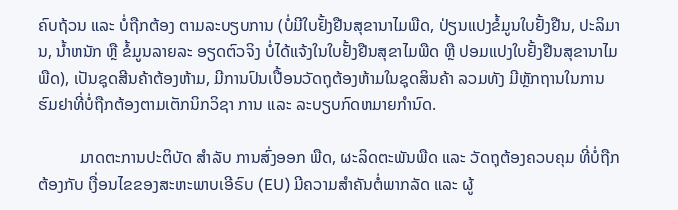ຄົບຖ້ວນ ແລະ ບໍ່ຖືກຕ້ອງ ຕາມລະບຽບການ (ບໍ່ມີໃບຢັ້ງຢືນສຸຂານາໄມພືດ, ປ່ຽນແປງຂໍ້ມູນໃບຢັ້ງຢືນ, ປະລິມານ, ນ້ຳຫນັກ ຫຼື ຂໍ້ມູນລາຍລະ ອຽດຕົວຈິງ ບໍ່ໄດ້ແຈ້ງໃນໃບຢັ້ງຢືນສຸຂາໄມພືດ ຫຼື ປອມແປງໃບຢັ້ງຢືນສຸຂານາໄມພືດ), ເປັນຊຸດສີນຄ້າຕ້ອງຫ້າມ, ມີການປົນເປື້ອນວັດຖຸຕ້ອງຫ້າມໃນຊຸດສິນຄ້າ ລວມທັງ ມີຫຼັກຖານໃນການຮົມຢາທີ່ບໍ່ຖືກຕ້ອງຕາມເຕັກນິກວິຊາ ການ ແລະ ລະບຽບກົດຫມາຍກໍານົດ.

          ມາດຕະການປະຕິບັດ ສໍາລັບ ການສົ່ງອອກ ພືດ, ຜະລິດຕະພັນພືດ ແລະ ວັດຖຸຕ້ອງຄວບຄຸມ ທີ່ບໍ່ຖືກຕ້ອງກັບ ເງື່ອນໄຂຂອງສະຫະພາບເອີຣົບ (EU) ມີຄວາມສໍາຄັນຕໍ່ພາກລັດ ແລະ ຜູ້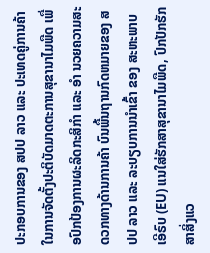ປະກອບການຂອງ ສປປ ລາວ ແລະ ປະເທດຄູ່ການຄ້າ ໃນການຈັດຕັ້ງປະຕິບັດມາດຕະການສຸຂານາໄມພືດ ເພື່ອປົກປ້ອງການຜະລິດກະສິກໍາ ແລະ ອໍາ ນວຍຄວາມສະດວກທາງດ້ານການຄ້າ ບົນພື້ນຖານກົດຫມາຍຂອງ ສປປ ລາວ ແລະ ລະບຽບການນໍາເຂົ້າ ຂອງ ສະຫະພາບເອີຣົບ (EU) ແນໃສ່ຮັກສາສຸຂານາໄມພືດ, ປົກປັກຮັກສາສິ່ງແວ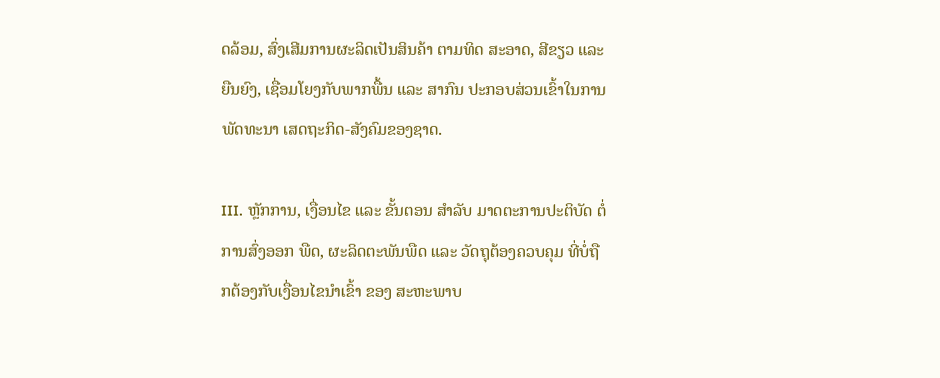ດລ້ອມ, ສົ່ງເສີມການຜະລິດເປັນສິນຄ້າ ຕາມທິດ ສະອາດ, ສີຂຽວ ແລະ ຍືນຍົງ, ເຊື່ອມໂຍງກັບພາກພື້ນ ແລະ ສາກົນ ປະກອບສ່ວນເຂົ້າໃນການພັດທະນາ ເສດຖະກິດ-ສັງຄົມຂອງຊາດ.

III. ຫຼັກການ, ເງື່ອນໄຂ ແລະ ຂັ້ນຕອນ ສໍາລັບ ມາດຕະການປະຕິບັດ ຕໍ່ການສົ່ງອອກ ພືດ, ຜະລິດຕະພັນພືດ ແລະ ວັດຖຸຕ້ອງຄວບຄຸມ ທີ່ບໍ່ຖືກຕ້ອງກັບເງື່ອນໄຂນໍາເຂົ້າ ຂອງ ສະຫະພາບ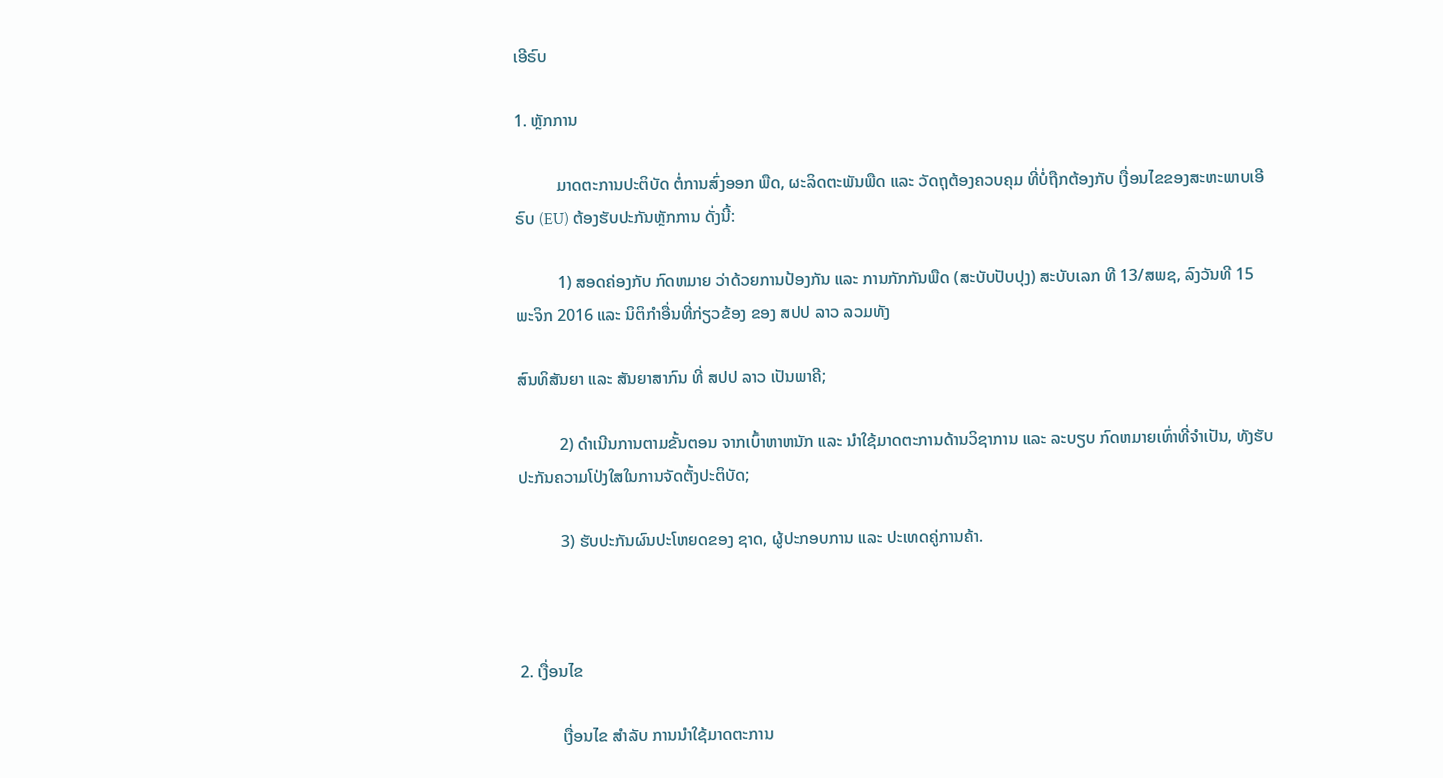ເອີຣົບ

1. ຫຼັກການ

          ມາດຕະການປະຕິບັດ ຕໍ່ການສົ່ງອອກ ພືດ, ຜະລິດຕະພັນພືດ ແລະ ວັດຖຸຕ້ອງຄວບຄຸມ ທີ່ບໍ່ຖືກຕ້ອງກັບ ເງື່ອນໄຂຂອງສະຫະພາບເອີຣົບ (EU) ຕ້ອງຮັບປະກັນຫຼັກການ ດັ່ງນີ້:

          1) ສອດຄ່ອງກັບ ກົດຫມາຍ ວ່າດ້ວຍການປ້ອງກັນ ແລະ ການກັກກັນພືດ (ສະບັບປັບປຸງ) ສະບັບເລກ ທີ 13/ສພຊ, ລົງວັນທີ 15 ພະຈິກ 2016 ແລະ ນິຕິກໍາອື່ນທີ່ກ່ຽວຂ້ອງ ຂອງ ສປປ ລາວ ລວມທັງ

ສົນທິສັນຍາ ແລະ ສັນຍາສາກົນ ທີ່ ສປປ ລາວ ເປັນພາຄີ;

          2) ດໍາເນີນການຕາມຂັ້ນຕອນ ຈາກເບົ້າຫາຫນັກ ແລະ ນໍາໃຊ້ມາດຕະການດ້ານວິຊາການ ແລະ ລະບຽບ ກົດຫມາຍເທົ່າທີ່ຈໍາເປັນ, ທັງຮັບປະກັນຄວາມໂປ່ງໃສໃນການຈັດຕັ້ງປະຕິບັດ;

          3) ຮັບປະກັນຜົນປະໂຫຍດຂອງ ຊາດ, ຜູ້ປະກອບການ ແລະ ປະເທດຄູ່ການຄ້າ.



2. ເງື່ອນໄຂ

          ເງື່ອນໄຂ ສໍາລັບ ການນໍາໃຊ້ມາດຕະການ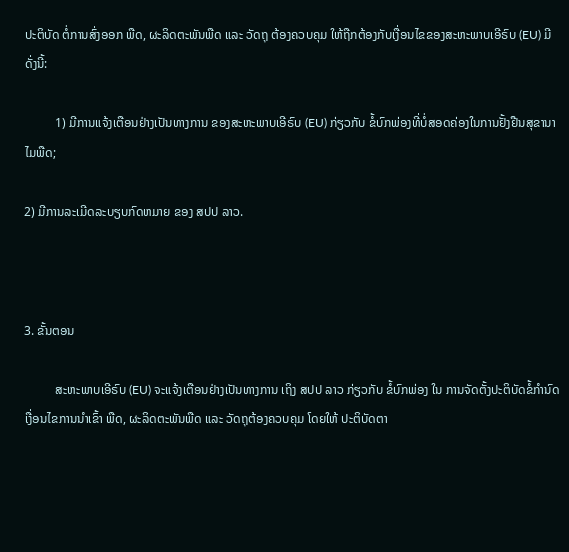ປະຕິບັດ ຕໍ່ການສົ່ງອອກ ພືດ, ຜະລິດຕະພັນພືດ ແລະ ວັດຖຸ ຕ້ອງຄວບຄຸມ ໃຫ້ຖືກຕ້ອງກັບເງື່ອນໄຂຂອງສະຫະພາບເອີຣົບ (EU) ມີດັ່ງນີ້:

          1) ມີການແຈ້ງເຕືອນຢ່າງເປັນທາງການ ຂອງສະຫະພາບເອີຣົບ (EU) ກ່ຽວກັບ ຂໍ້ບົກພ່ອງທີ່ບໍ່ສອດຄ່ອງໃນການຢັ້ງຢືນສຸຂານາໄມພືດ;

2) ມີການລະເມີດລະບຽບກົດຫມາຍ ຂອງ ສປປ ລາວ.



3. ຂັ້ນຕອນ

          ສະຫະພາບເອີຣົບ (EU) ຈະແຈ້ງເຕືອນຢ່າງເປັນທາງການ ເຖິງ ສປປ ລາວ ກ່ຽວກັບ ຂໍ້ບົກພ່ອງ ໃນ ການຈັດຕັ້ງປະຕິບັດຂໍ້ກໍານົດເງື່ອນໄຂການນໍາເຂົ້າ ພືດ, ຜະລິດຕະພັນພືດ ແລະ ວັດຖຸຕ້ອງຄວບຄຸມ ໂດຍໃຫ້ ປະຕິບັດຕາ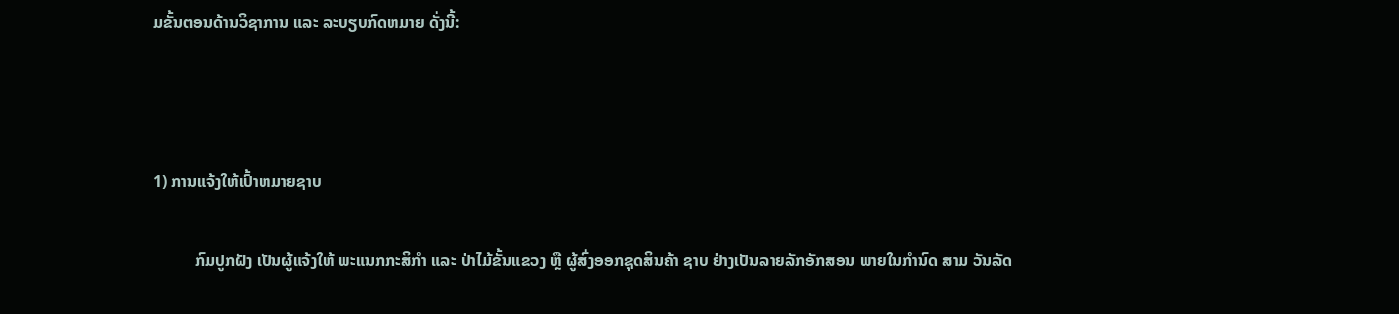ມຂັ້ນຕອນດ້ານວິຊາການ ແລະ ລະບຽບກົດຫມາຍ ດັ່ງນີ້:



1) ການແຈ້ງໃຫ້ເປົ້າຫມາຍຊາບ

          ກົມປູກຝັງ ເປັນຜູ້ແຈ້ງໃຫ້ ພະແນກກະສິກໍາ ແລະ ປ່າໄມ້ຂັ້ນແຂວງ ຫຼື ຜູ້ສົ່ງອອກຊຸດສິນຄ້າ ຊາບ ຢ່າງເປັນລາຍລັກອັກສອນ ພາຍໃນກໍານົດ ສາມ ວັນລັດ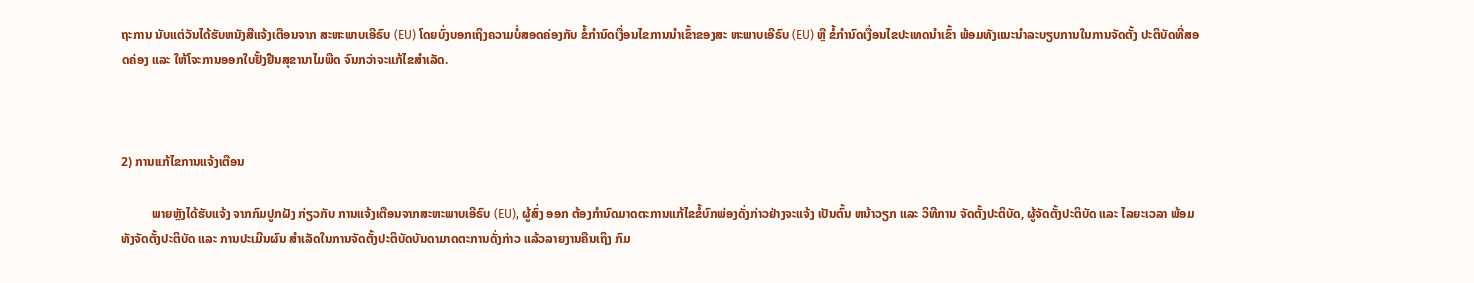ຖະການ ນັບແຕ່ວັນໄດ້ຮັບຫນັງສືແຈ້ງເຕືອນຈາກ ສະຫະພາບເອີຣົບ (EU) ໂດຍບົ່ງບອກເຖິງຄວາມບໍ່ສອດຄ່ອງກັບ ຂໍ້ກໍານົດເງື່ອນໄຂການນໍາເຂົ້າຂອງສະ ຫະພາບເອີຣົບ (EU) ຫຼື ຂໍ້ກໍານົດເງື່ອນໄຂປະເທດນໍາເຂົ້າ ພ້ອມທັງແນະນໍາລະບຽບການໃນການຈັດຕັ້ງ ປະຕິບັດທີ່ສອດຄ່ອງ ແລະ ໃຫ້ໂຈະການອອກໃບຢັ້ງຢືນສຸຂານາໄມພືດ ຈົນກວ່າຈະແກ້ໄຂສໍາເລັດ.



2) ການເເກ້ໄຂການແຈ້ງເຕືອນ

          ພາຍຫຼັງໄດ້ຮັບແຈ້ງ ຈາກກົມປູກຝັງ ກ່ຽວກັບ ການແຈ້ງເຕືອນຈາກສະຫະພາບເອີຣົບ (EU), ຜູ້ສົ່ງ ອອກ ຕ້ອງກໍານົດມາດຕະການແກ້ໄຂຂໍ້ບົກພ່ອງດັ່ງກ່າວຢ່າງຈະແຈ້ງ ເປັນຕົ້ນ ຫນ້າວຽກ ແລະ ວິທີການ ຈັດຕັ້ງປະຕິບັດ, ຜູ້ຈັດຕັ້ງປະຕິບັດ ແລະ ໄລຍະເວລາ ພ້ອມທັງຈັດຕັ້ງປະຕິບັດ ແລະ ການປະເມີນຜົນ ສໍາເລັດໃນການຈັດຕັ້ງປະຕິບັດບັນດາມາດຕະການດັ່ງກ່າວ ແລ້ວລາຍງານຄືນເຖິງ ກົມ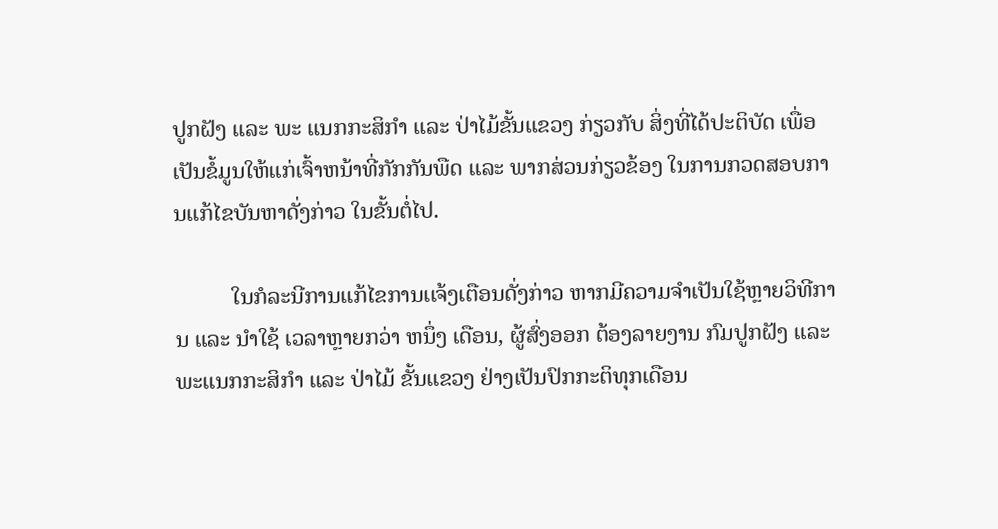ປູກຝັງ ແລະ ພະ ແນກກະສິກໍາ ແລະ ປ່າໄມ້ຂັ້ນແຂວງ ກ່ຽວກັບ ສິ່ງທີ່ໄດ້ປະຕິບັດ ເພື່ອເປັນຂໍ້ມູນໃຫ້ແກ່ເຈົ້າຫນ້າທີ່ກັກກັນພືດ ແລະ ພາກສ່ວນກ່ຽວຂ້ອງ ໃນການກວດສອບການແກ້ໄຂບັນຫາດັ່ງກ່າວ ໃນຂັ້ນຕໍ່ໄປ.

          ໃນກໍລະນີການແກ້ໄຂການເເຈ້ງເຕືອນດັ່ງກ່າວ ຫາກມີຄວາມຈໍາເປັນໃຊ້ຫຼາຍວິທີການ ແລະ ນໍາໃຊ້ ເວລາຫຼາຍກວ່າ ຫນຶ່ງ ເດືອນ, ຜູ້ສົ່ງອອກ ຕ້ອງລາຍງານ ກົມປູກຝັງ ແລະ ພະແນກກະສິກໍາ ແລະ ປ່າໄມ້ ຂັ້ນແຂວງ ຢ່າງເປັນປົກກະຕິທຸກເດືອນ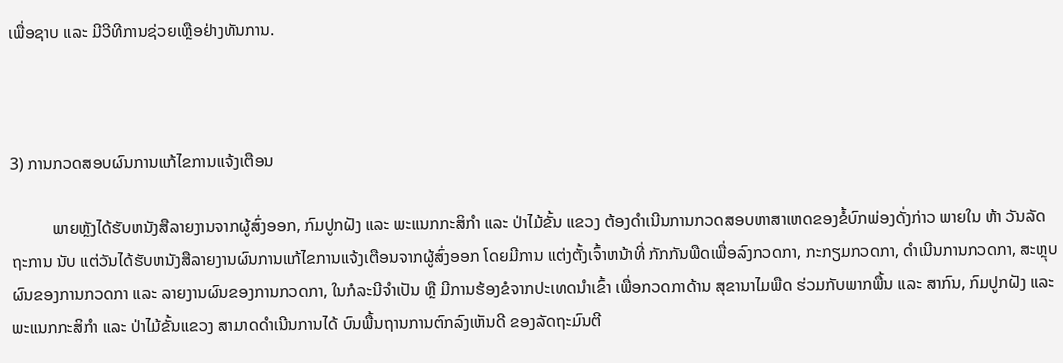ເພື່ອຊາບ ແລະ ມີວີທີການຊ່ວຍເຫຼືອຢ່າງທັນການ.



3) ການກວດສອບຜົນການແກ້ໄຂການແຈ້ງເຕືອນ

          ພາຍຫຼັງໄດ້ຮັບຫນັງສືລາຍງານຈາກຜູ້ສົ່ງອອກ, ກົມປູກຝັງ ແລະ ພະແນກກະສິກໍາ ແລະ ປ່າໄມ້ຂັ້ນ ແຂວງ ຕ້ອງດໍາເນີນການກວດສອບຫາສາເຫດຂອງຂໍ້ບົກພ່ອງດັ່ງກ່າວ ພາຍໃນ ຫ້າ ວັນລັດຖະການ ນັບ ແຕ່ວັນໄດ້ຮັບຫນັງສືລາຍງານຜົນການແກ້ໄຂການແຈ້ງເຕືອນຈາກຜູ້ສົ່ງອອກ ໂດຍມີການ ແຕ່ງຕັ້ງເຈົ້າຫນ້າທີ່ ກັກກັນພືດເພື່ອລົງກວດກາ, ກະກຽມກວດກາ, ດໍາເນີນການກວດກາ, ສະຫຼຸບຜົນຂອງການກວດກາ ແລະ ລາຍງານຜົນຂອງການກວດກາ, ໃນກໍລະນີຈໍາເປັນ ຫຼື ມີການຮ້ອງຂໍຈາກປະເທດນໍາເຂົ້າ ເພື່ອກວດກາດ້ານ ສຸຂານາໄມພືດ ຮ່ວມກັບພາກພື້ນ ແລະ ສາກົນ, ກົມປູກຝັງ ແລະ ພະແນກກະສິກໍາ ແລະ ປ່າໄມ້ຂັ້ນແຂວງ ສາມາດດໍາເນີນການໄດ້ ບົນພື້ນຖານການຕົກລົງເຫັນດີ ຂອງລັດຖະມົນຕີ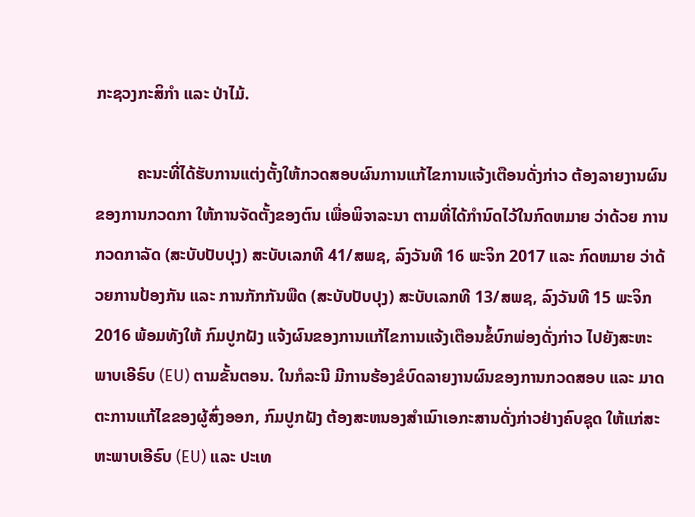ກະຊວງກະສິກໍາ ແລະ ປ່າໄມ້.

          ຄະນະທີ່ໄດ້ຮັບການແຕ່ງຕັ້ງໃຫ້ກວດສອບຜົນການແກ້ໄຂການແຈ້ງເຕືອນດັ່ງກ່າວ ຕ້ອງລາຍງານຜົນ ຂອງການກວດກາ ໃຫ້ການຈັດຕັ້ງຂອງຕົນ ເພື່ອພິຈາລະນາ ຕາມທີ່ໄດ້ກໍານົດໄວ້ໃນກົດຫມາຍ ວ່າດ້ວຍ ການກວດກາລັດ (ສະບັບປັບປຸງ) ສະບັບເລກທີ 41/ສພຊ, ລົງວັນທີ 16 ພະຈິກ 2017 ແລະ ກົດຫມາຍ ວ່າດ້ວຍການປ້ອງກັນ ແລະ ການກັກກັນພືດ (ສະບັບປັບປຸງ) ສະບັບເລກທີ 13/ສພຊ, ລົງວັນທີ 15 ພະຈິກ 2016 ພ້ອມທັງໃຫ້ ກົມປູກຝັງ ແຈ້ງຜົນຂອງການແກ້ໄຂການແຈ້ງເຕືອນຂໍ້ບົກພ່ອງດັ່ງກ່າວ ໄປຍັງສະຫະພາບເອີຣົບ (EU) ຕາມຂັ້ນຕອນ. ໃນກໍລະນີ ມີການຮ້ອງຂໍບົດລາຍງານຜົນຂອງການກວດສອບ ແລະ ມາດຕະການແກ້ໄຂຂອງຜູ້ສົ່ງອອກ, ກົມປູກຝັງ ຕ້ອງສະຫນອງສໍາເນົາເອກະສານດັ່ງກ່າວຢ່າງຄົບຊຸດ ໃຫ້ແກ່ສະຫະພາບເອີຣົບ (EU) ແລະ ປະເທ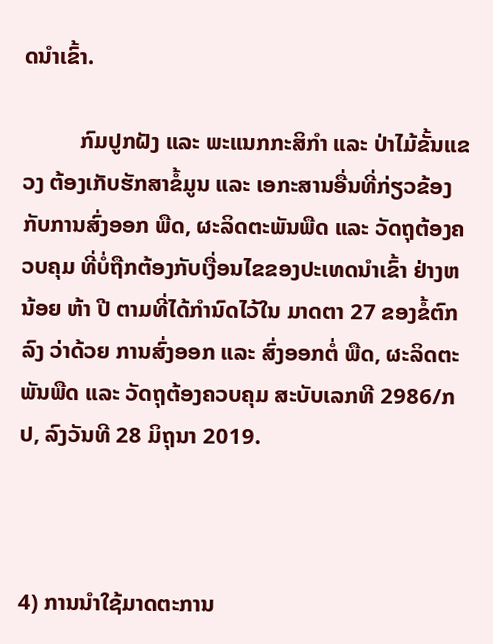ດນໍາເຂົ້າ.

          ກົມປູກຝັງ ແລະ ພະແນກກະສິກໍາ ແລະ ປ່າໄມ້ຂັ້ນແຂວງ ຕ້ອງເກັບຮັກສາຂໍ້ມູນ ແລະ ເອກະສານອື່ນທີ່ກ່ຽວຂ້ອງກັບການສົ່ງອອກ ພືດ, ຜະລິດຕະພັນພືດ ແລະ ວັດຖຸຕ້ອງຄວບຄຸມ ທີ່ບໍ່ຖືກຕ້ອງກັບເງື່ອນໄຂຂອງປະເທດນໍາເຂົ້າ ຢ່າງຫນ້ອຍ ຫ້າ ປີ ຕາມທີ່ໄດ້ກໍານົດໄວ້ໃນ ມາດຕາ 27 ຂອງຂໍ້ຕົກລົງ ວ່າດ້ວຍ ການສົ່ງອອກ ແລະ ສົ່ງອອກຕໍ່ ພືດ, ຜະລິດຕະພັນພືດ ແລະ ວັດຖຸຕ້ອງຄວບຄຸມ ສະບັບເລກທີ 2986/ກປ, ລົງວັນທີ 28 ມິຖຸນາ 2019.



4) ການນໍາໃຊ້ມາດຕະການ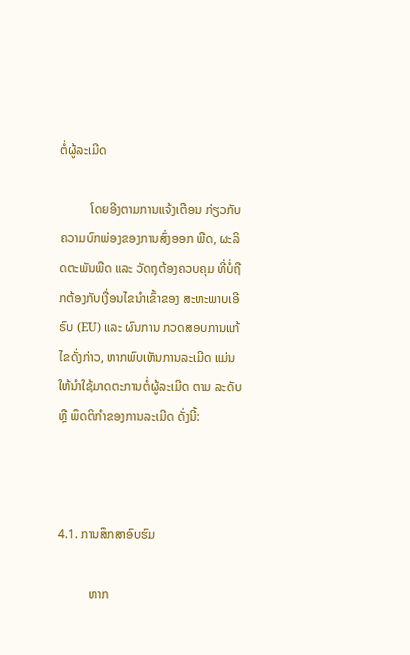ຕໍ່ຜູ້ລະເມີດ

          ໂດຍອີງຕາມການແຈ້ງເຕືອນ ກ່ຽວກັບ ຄວາມບົກພ່ອງຂອງການສົ່ງອອກ ພືດ, ຜະລິດຕະພັນພືດ ແລະ ວັດຖຸຕ້ອງຄວບຄຸມ ທີ່ບໍ່ຖືກຕ້ອງກັບເງື່ອນໄຂນໍາເຂົ້າຂອງ ສະຫະພາບເອີຣົບ (EU) ແລະ ຜົນການ ກວດສອບການແກ້ໄຂດັ່ງກ່າວ, ຫາກພົບເຫັນການລະເມີດ ແມ່ນໃຫ້ນໍາໃຊ້ມາດຕະການຕໍ່ຜູ້ລະເມີດ ຕາມ ລະດັບ ຫຼື ພຶດຕິກໍາຂອງການລະເມີດ ດັ່ງນີ້:



4.1. ການສຶກສາອົບຮົມ

          ຫາກ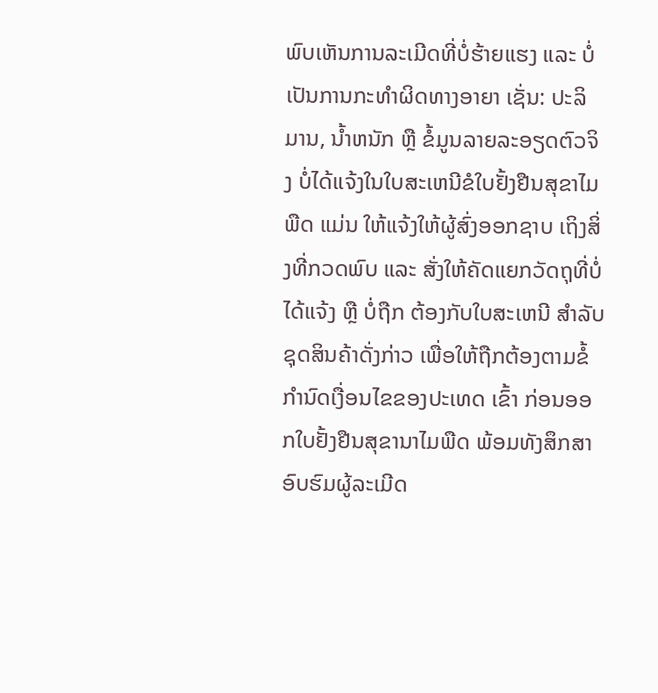ພົບເຫັນການລະເມີດທີ່ບໍ່ຮ້າຍແຮງ ແລະ ບໍ່ເປັນການກະທໍາຜິດທາງອາຍາ ເຊັ່ນ: ປະລິ ມານ, ນ້ຳຫນັກ ຫຼື ຂໍ້ມູນລາຍລະອຽດຕົວຈິງ ບໍ່ໄດ້ແຈ້ງໃນໃບສະເຫນີຂໍໃບຢັ້ງຢືນສຸຂາໄມພືດ ແມ່ນ ໃຫ້ແຈ້ງໃຫ້ຜູ້ສົ່ງອອກຊາບ ເຖິງສິ່ງທີ່ກວດພົບ ແລະ ສັ່ງໃຫ້ຄັດແຍກວັດຖຸທີ່ບໍ່ໄດ້ແຈ້ງ ຫຼື ບໍ່ຖືກ ຕ້ອງກັບໃບສະເຫນີ ສໍາລັບຊຸດສິນຄ້າດັ່ງກ່າວ ເພື່ອໃຫ້ຖືກຕ້ອງຕາມຂໍ້ກໍານົດເງື່ອນໄຂຂອງປະເທດ ເຂົ້າ ກ່ອນອອກໃບຢັ້ງຢືນສຸຂານາໄມພືດ ພ້ອມທັງສຶກສາອົບຮົມຜູ້ລະເມີດ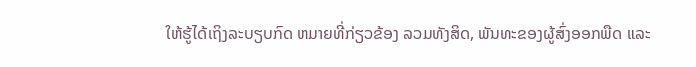ໃຫ້ຮູ້ໄດ້ເຖິງລະບຽບກົດ ຫມາຍທີ່ກ່ຽວຂ້ອງ ລວມທັງສິດ, ພັນທະຂອງຜູ້ສົ່ງອອກພືດ ແລະ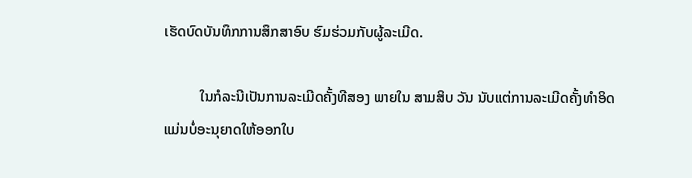ເຮັດບົດບັນທຶກການສຶກສາອົບ ຮົມຮ່ວມກັບຜູ້ລະເມີດ.

          ໃນກໍລະນີເປັນການລະເມີດຄັ້ງທີສອງ ພາຍໃນ ສາມສິບ ວັນ ນັບແຕ່ການລະເມີດຄັ້ງທໍາອິດ ແມ່ນບໍ່ອະນຸຍາດໃຫ້ອອກໃບ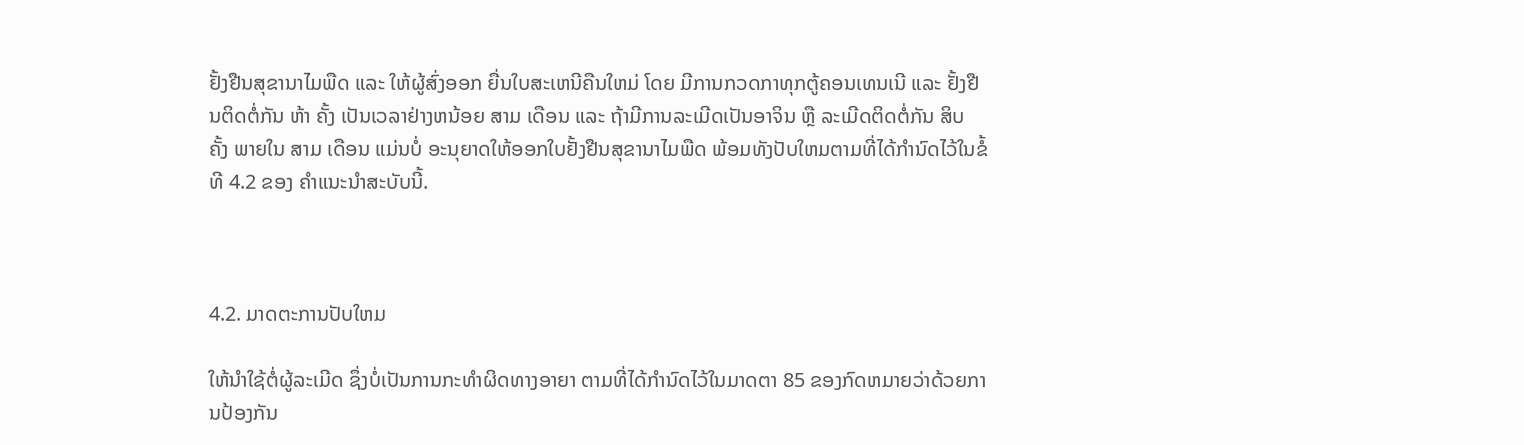ຢັ້ງຢືນສຸຂານາໄມພືດ ແລະ ໃຫ້ຜູ້ສົ່ງອອກ ຍື່ນໃບສະເຫນີຄືນໃຫມ່ ໂດຍ ມີການກວດກາທຸກຕູ້ຄອນເທນເນີ ແລະ ຢັ້ງຢືນຕິດຕໍ່ກັນ ຫ້າ ຄັ້ງ ເປັນເວລາຢ່າງຫນ້ອຍ ສາມ ເດືອນ ແລະ ຖ້າມີການລະເມີດເປັນອາຈິນ ຫຼື ລະເມີດຕິດຕໍ່ກັນ ສິບ ຄັ້ງ ພາຍໃນ ສາມ ເດືອນ ແມ່ນບໍ່ ອະນຸຍາດໃຫ້ອອກໃບຢັ້ງຢືນສຸຂານາໄມພືດ ພ້ອມທັງປັບໃຫມຕາມທີ່ໄດ້ກໍານົດໄວ້ໃນຂໍ້ທີ 4.2 ຂອງ ຄໍາແນະນໍາສະບັບນີ້.



4.2. ມາດຕະການປັບໃຫມ

ໃຫ້ນໍາໃຊ້ຕໍ່ຜູ້ລະເມີດ ຊຶ່ງບໍ່ເປັນການກະທໍາຜິດທາງອາຍາ ຕາມທີ່ໄດ້ກໍານົດໄວ້ໃນມາດຕາ 85 ຂອງກົດຫມາຍວ່າດ້ວຍການປ້ອງກັນ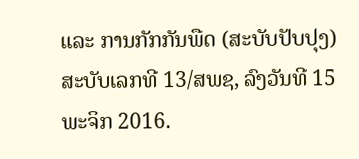ແລະ ການກັກກັນພືດ (ສະບັບປັບປຸງ) ສະບັບເລກທີ 13/ສພຊ, ລົງວັນທີ 15 ພະຈິກ 2016.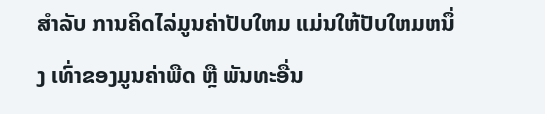ສໍາລັບ ການຄິດໄລ່ມູນຄ່າປັບໃຫມ ແມ່ນໃຫ້ປັບໃຫມຫນຶ່ງ ເທົ່າຂອງມູນຄ່າພືດ ຫຼື ພັນທະອື່ນ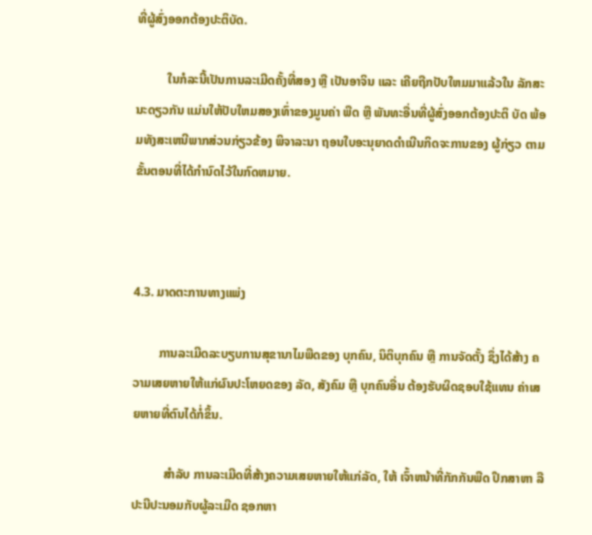ທີ່ຜູ້ສົ່ງອອກຕ້ອງປະຕິບັດ.

          ໃນກໍລະນີ້ເປັນການລະເມີດຄັ້ງທີ່ສອງ ຫຼື ເປັນອາຈິນ ແລະ ເຄີຍຖືກປັບໃຫມມາແລ້ວໃນ ລັກສະນະດຽວກັນ ແມ່ນໃຫ້ປັບໃຫມສອງເທົ່າຂອງມູນຄ່າ ພືດ ຫຼື ພັນທະອື່ນທີ່ຜູ້ສົ່ງອອກຕ້ອງປະຕິ ບັດ ພ້ອມທັງສະເຫນີພາກສ່ວນກ່ຽວຂ້ອງ ພິຈາລະນາ ຖອນໃບອະນຸຍາດດໍາເນີນກິດຈະການຂອງ ຜູ້ກ່ຽວ ຕາມຂັ້ນຕອນທີ່ໄດ້ກໍານົດໄວ້ໃນກົດຫມາຍ.



4.3. ມາດຕະການທາງແພ່ງ

        ການລະເມີດລະບຽບການສຸຂານາໄມພືດຂອງ ບຸກຄົນ, ນິຕິບຸກຄົນ ຫຼື ການຈັດຕັ້ງ ຊຶ່ງໄດ້ສ້າງ ຄວາມເສຍຫາຍໃຫ້ແກ່ຜົນປະໂຫຍດຂອງ ລັດ, ສັງຄົມ ຫຼື ບຸກຄົນອື່ນ ຕ້ອງຮັບຜິດຊອບໃຊ້ແທນ ຄ່າເສຍຫາຍທີ່ຕົນໄດ້ກໍ່ຂຶ້ນ.

          ສໍາລັບ ການລະເມີດທີ່ສ້າງຄວາມເສຍຫາຍໃຫ້ແກ່ລັດ, ໃຫ້ ເຈົ້າຫນ້າທີ່ກັກກັນພືດ ປຶກສາຫາ ລືປະນີປະນອມກັບຜູ້ລະເມີດ ຊອກຫາ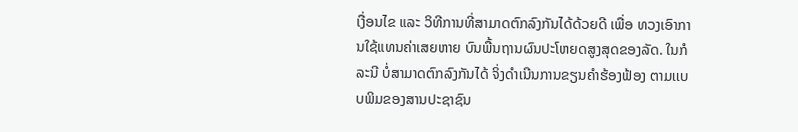ເງື່ອນໄຂ ແລະ ວິທີການທີ່ສາມາດຕົກລົງກັນໄດ້ດ້ວຍດີ ເພື່ອ ທວງເອົາການໃຊ້ແທນຄ່າເສຍຫາຍ ບົນພື້ນຖານຜົນປະໂຫຍດສູງສຸດຂອງລັດ. ໃນກໍລະນີ ບໍ່ສາມາດຕົກລົງກັນໄດ້ ຈິ່ງດໍາເນີນການຂຽນຄໍາຮ້ອງຟ້ອງ ຕາມເເບບພິມຂອງສານປະຊາຊົນ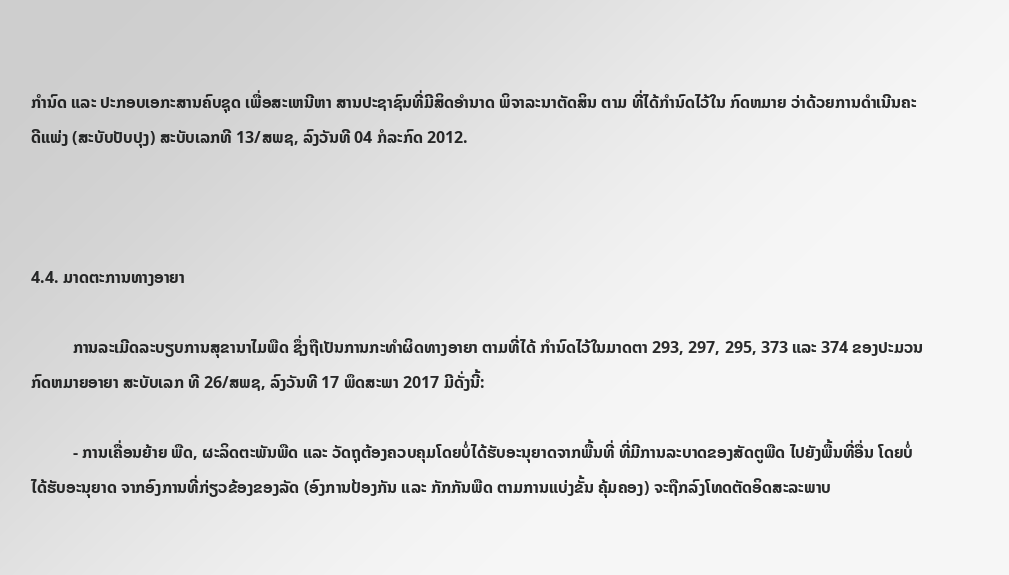ກໍານົດ ແລະ ປະກອບເອກະສານຄົບຊຸດ ເພື່ອສະເຫນີຫາ ສານປະຊາຊົນທີ່ມີສິດອໍານາດ ພິຈາລະນາຕັດສິນ ຕາມ ທີ່ໄດ້ກໍານົດໄວ້ໃນ ກົດຫມາຍ ວ່າດ້ວຍການດໍາເນີນຄະດີແພ່ງ (ສະບັບປັບປຸງ) ສະບັບເລກທີ 13/ສພຊ, ລົງວັນທີ 04 ກໍລະກົດ 2012.



4.4. ມາດຕະການທາງອາຍາ

          ການລະເມີດລະບຽບການສຸຂານາໄມພືດ ຊຶ່ງຖືເປັນການກະທໍາຜິດທາງອາຍາ ຕາມທີ່ໄດ້ ກໍານົດໄວ້ໃນມາດຕາ 293, 297, 295, 373 ແລະ 374 ຂອງປະມວນກົດຫມາຍອາຍາ ສະບັບເລກ ທີ 26/ສພຊ, ລົງວັນທີ 17 ພຶດສະພາ 2017 ມີດັ່ງນີ້:

          - ການເຄື່ອນຍ້າຍ ພືດ, ຜະລິດຕະພັນພືດ ແລະ ວັດຖຸຕ້ອງຄວບຄຸມໂດຍບໍ່ໄດ້ຮັບອະນຸຍາດຈາກພື້ນທີ່ ທີ່ມີການລະບາດຂອງສັດຕູພືດ ໄປຍັງພື້ນທີ່ອື່ນ ໂດຍບໍ່ໄດ້ຮັບອະນຸຍາດ ຈາກອົງການທີ່ກ່ຽວຂ້ອງຂອງລັດ (ອົງການປ້ອງກັນ ແລະ ກັກກັນພືດ ຕາມການແບ່ງຂັ້ນ ຄຸ້ມຄອງ) ຈະຖືກລົງໂທດຕັດອິດສະລະພາບ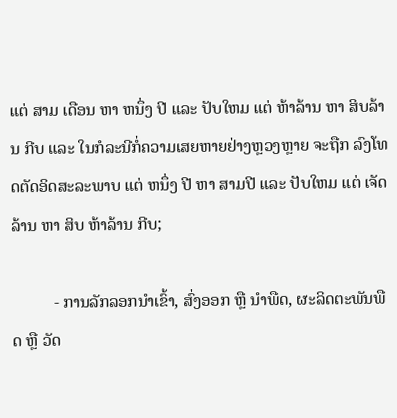ແຕ່ ສາມ ເດືອນ ຫາ ຫນຶ່ງ ປີ ແລະ ປັບໃຫມ ແຕ່ ຫ້າລ້ານ ຫາ ສິບລ້ານ ກີບ ແລະ ໃນກໍລະນີກໍ່ຄວາມເສຍຫາຍຢ່າງຫຼວງຫຼາຍ ຈະຖືກ ລົງໂທດຕັດອິດສະລະພາບ ແຕ່ ຫນຶ່ງ ປີ ຫາ ສາມປີ ແລະ ປັບໃຫມ ແຕ່ ເຈັດລ້ານ ຫາ ສິບ ຫ້າລ້ານ ກີບ;

          - ການລັກລອກນໍາເຂົ້າ, ສົ່ງອອກ ຫຼື ນໍາພືດ, ຜະລິດຕະພັນພືດ ຫຼື ວັດ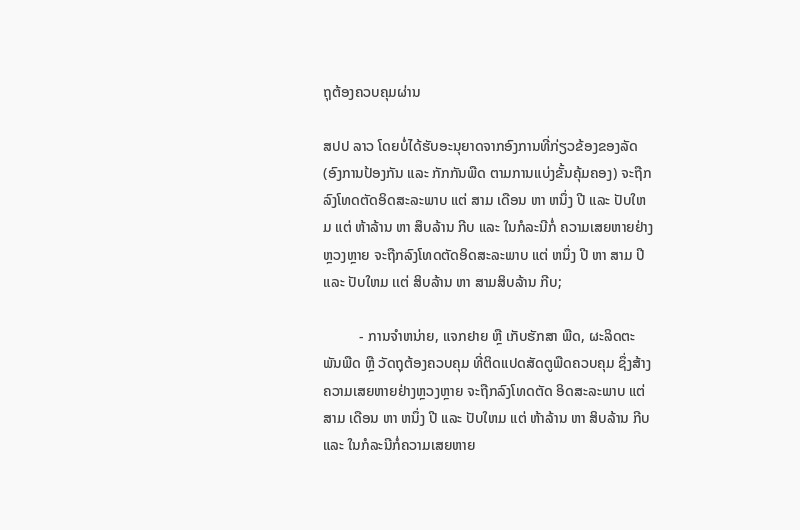ຖຸຕ້ອງຄວບຄຸມຜ່ານ

ສປປ ລາວ ໂດຍບໍ່ໄດ້ຮັບອະນຸຍາດຈາກອົງການທີ່ກ່ຽວຂ້ອງຂອງລັດ (ອົງການປ້ອງກັນ ແລະ ກັກກັນພືດ ຕາມການແບ່ງຂັ້ນຄຸ້ມຄອງ) ຈະຖືກລົງໂທດຕັດອິດສະລະພາບ ແຕ່ ສາມ ເດືອນ ຫາ ຫນຶ່ງ ປີ ແລະ ປັບໃຫມ ແຕ່ ຫ້າລ້ານ ຫາ ສຶບລ້ານ ກີບ ແລະ ໃນກໍລະນີກໍ່ ຄວາມເສຍຫາຍຢ່າງຫຼວງຫຼາຍ ຈະຖືກລົງໂທດຕັດອິດສະລະພາບ ແຕ່ ຫນຶ່ງ ປີ ຫາ ສາມ ປີ ແລະ ປັບໃຫມ ເເຕ່ ສິບລ້ານ ຫາ ສາມສິບລ້ານ ກີບ;

          - ການຈໍາຫນ່າຍ, ແຈກຢາຍ ຫຼື ເກັບຮັກສາ ພືດ, ຜະລິດຕະພັນພືດ ຫຼື ວັດຖຸຕ້ອງຄວບຄຸມ ທີ່ຕິດແປດສັດຕູພືດຄວບຄຸມ ຊຶ່ງສ້າງຄວາມເສຍຫາຍຢ່າງຫຼວງຫຼາຍ ຈະຖືກລົງໂທດຕັດ ອິດສະລະພາບ ແຕ່ ສາມ ເດືອນ ຫາ ຫນຶ່ງ ປີ ແລະ ປັບໃຫມ ແຕ່ ຫ້າລ້ານ ຫາ ສິບລ້ານ ກີບ ແລະ ໃນກໍລະນີກໍ່ຄວາມເສຍຫາຍ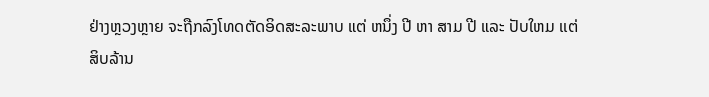ຢ່າງຫຼວງຫຼາຍ ຈະຖືກລົງໂທດຕັດອິດສະລະພາບ ແຕ່ ຫນຶ່ງ ປີ ຫາ ສາມ ປີ ແລະ ປັບໃຫມ ເເຕ່ ສິບລ້ານ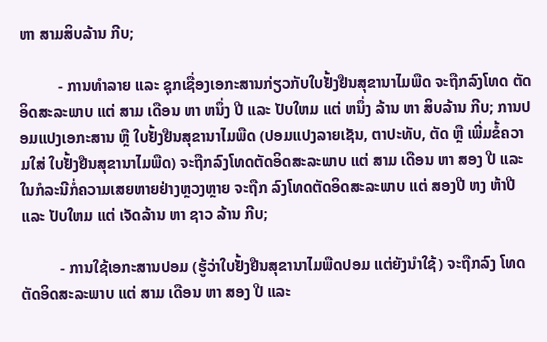ຫາ ສາມສິບລ້ານ ກີບ;

          - ການທໍາລາຍ ແລະ ຊຸກເຊື່ອງເອກະສານກ່ຽວກັບໃບຢັ້ງຢືນສຸຂານາໄມພືດ ຈະຖືກລົງໂທດ ຕັດອິດສະລະພາບ ແຕ່ ສາມ ເດືອນ ຫາ ຫນຶ່ງ ປີ ແລະ ປັບໃຫມ ແຕ່ ຫນຶ່ງ ລ້ານ ຫາ ສິບລ້ານ ກີບ; ການປອມແປງເອກະສານ ຫຼື ໃບຢັ້ງຢືນສຸຂານາໄມພືດ (ປອມແປງລາຍເຊັນ, ຕາປະທັບ, ຕັດ ຫຼື ເພີ່ມຂໍ້ຄວາມໃສ່ ໃບຢັ້ງຢືນສຸຂານາໄມພືດ) ຈະຖືກລົງໂທດຕັດອິດສະລະພາບ ແຕ່ ສາມ ເດືອນ ຫາ ສອງ ປີ ແລະ ໃນກໍລະນີກໍ່ຄວາມເສຍຫາຍຢ່າງຫຼວງຫຼາຍ ຈະຖືກ ລົງໂທດຕັດອິດສະລະພາບ ແຕ່ ສອງປີ ຫງ ຫ້າປີ ແລະ ປັບໃຫມ ແຕ່ ເຈັດລ້ານ ຫາ ຊາວ ລ້ານ ກີບ;

          - ການໃຊ້ເອກະສານປອມ (ຮູ້ວ່າໃບຢັ້ງຢືນສຸຂານາໄມພືດປອມ ແຕ່ຍັງນໍາໃຊ້) ຈະຖືກລົງ ໂທດຕັດອິດສະລະພາບ ແຕ່ ສາມ ເດືອນ ຫາ ສອງ ປີ ແລະ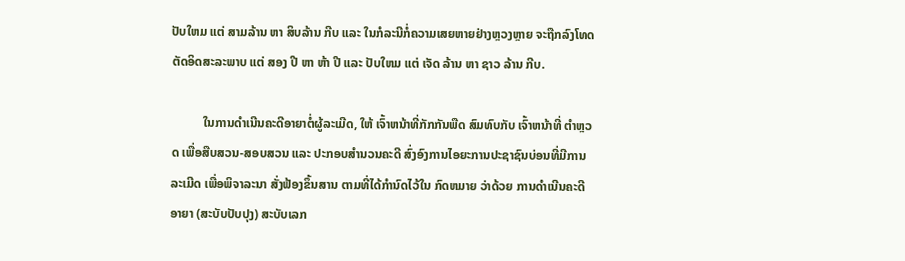ປັບໃຫມ ແຕ່ ສາມລ້ານ ຫາ ສິບລ້ານ ກີບ ແລະ ໃນກໍລະນີກໍ່ຄວາມເສຍຫາຍຢ່າງຫຼວງຫຼາຍ ຈະຖືກລົງໂທດຕັດອິດສະລະພາບ ແຕ່ ສອງ ປີ ຫາ ຫ້າ ປີ ແລະ ປັບໃຫມ ແຕ່ ເຈັດ ລ້ານ ຫາ ຊາວ ລ້ານ ກີບ.

          ໃນການດໍາເນີນຄະດີອາຍາຕໍ່ຜູ້ລະເມີດ, ໃຫ້ ເຈົ້າຫນ້າທີ່ກັກກັນພືດ ສົມທົບກັບ ເຈົ້າຫນ້າທີ່ ຕໍາຫຼວດ ເພື່ອສືບສວນ-ສອບສວນ ແລະ ປະກອບສໍານວນຄະດີ ສົ່ງອົງການໄອຍະການປະຊາຊົນບ່ອນທີ່ມີການລະເມີດ ເພື່ອພິຈາລະນາ ສັ່ງຟ້ອງຂຶ້ນສານ ຕາມທີ່ໄດ້ກໍານົດໄວ້ໃນ ກົດຫມາຍ ວ່າດ້ວຍ ການດໍາເນີນຄະດີອາຍາ (ສະບັບປັບປຸງ) ສະບັບເລກ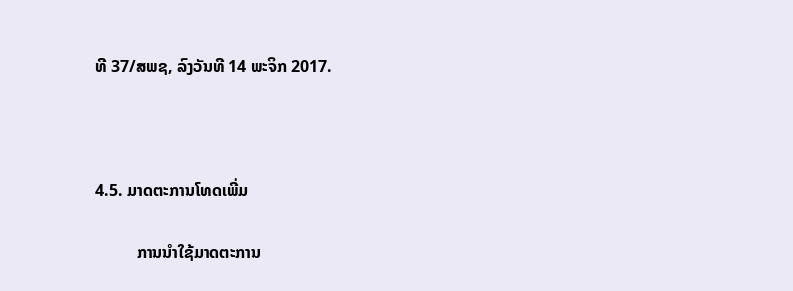ທີ 37/ສພຊ, ລົງວັນທີ 14 ພະຈິກ 2017.



4.5. ມາດຕະການໂທດເພີ່ມ

          ການນໍາໃຊ້ມາດຕະການ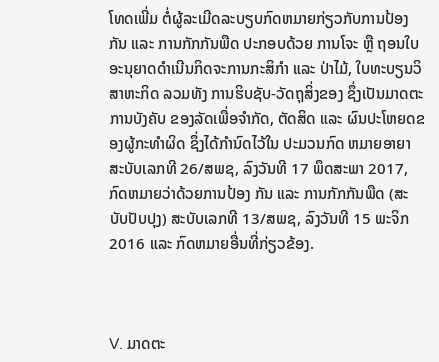ໂທດເພີ່ມ ຕໍ່ຜູ້ລະເມີດລະບຽບກົດຫມາຍກ່ຽວກັບການປ້ອງກັນ ແລະ ການກັກກັນພືດ ປະກອບດ້ວຍ ການໂຈະ ຫຼື ຖອນໃບອະນຸຍາດດໍາເນີນກິດຈະການກະສິກໍາ ແລະ ປ່າໄມ້, ໃບທະບຽນວິສາຫະກິດ ລວມທັງ ການຮິບຊັບ-ວັດຖຸສິ່ງຂອງ ຊຶ່ງເປັນມາດຕະການບັງຄັບ ຂອງລັດເພື່ອຈໍາກັດ, ຕັດສິດ ແລະ ຜົນປະໂຫຍດຂອງຜູ້ກະທໍາຜິດ ຊຶ່ງໄດ້ກໍານົດໄວ້ໃນ ປະມວນກົດ ຫມາຍອາຍາ ສະບັບເລກທີ 26/ສພຊ, ລົງວັນທີ 17 ພຶດສະພາ 2017, ກົດຫມາຍວ່າດ້ວຍການປ້ອງ ກັນ ແລະ ການກັກກັນພືດ (ສະບັບປັບປຸງ) ສະບັບເລກທີ 13/ສພຊ, ລົງວັນທີ 15 ພະຈິກ 2016 ແລະ ກົດຫມາຍອື່ນທີ່ກ່ຽວຂ້ອງ.



V. ມາດຕະ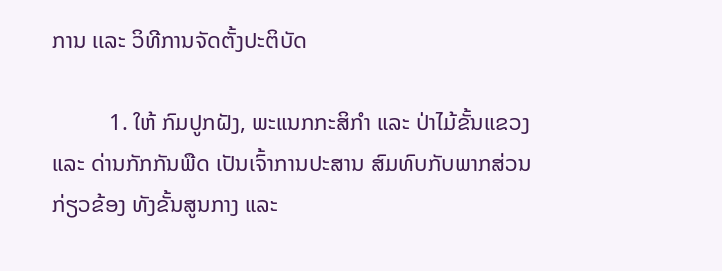ການ ເເລະ ວິທີການຈັດຕັ້ງປະຕິບັດ

          1. ໃຫ້ ກົມປູກຝັງ, ພະແນກກະສິກໍາ ແລະ ປ່າໄມ້ຂັ້ນແຂວງ ແລະ ດ່ານກັກກັນພືດ ເປັນເຈົ້າການປະສານ ສົມທົບກັບພາກສ່ວນກ່ຽວຂ້ອງ ທັງຂັ້ນສູນກາງ ແລະ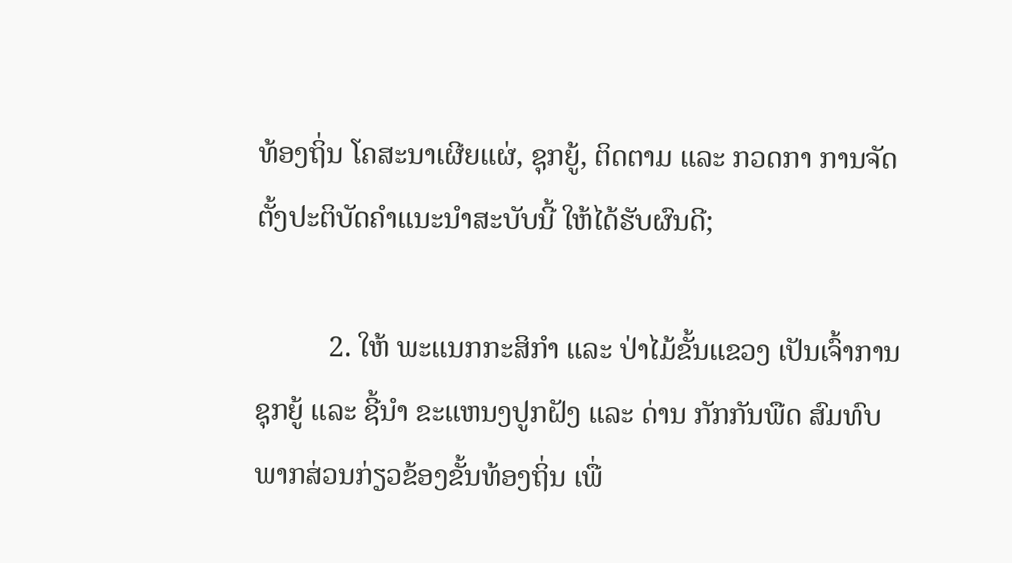ທ້ອງຖິ່ນ ໂຄສະນາເຜີຍແຜ່, ຊຸກຍູ້, ຕິດຕາມ ແລະ ກວດກາ ການຈັດຕັ້ງປະຕິບັດຄໍາແນະນໍາສະບັບນີ້ ໃຫ້ໄດ້ຮັບຜົນດີ;

          2. ໃຫ້ ພະແນກກະສິກໍາ ແລະ ປ່າໄມ້ຂັ້ນແຂວງ ເປັນເຈົ້າການ ຊຸກຍູ້ ແລະ ຊີ້ນໍາ ຂະແຫນງປູກຝັງ ແລະ ດ່ານ ກັກກັນພືດ ສົມທົບພາກສ່ວນກ່ຽວຂ້ອງຂັ້ນທ້ອງຖິ່ນ ເພື່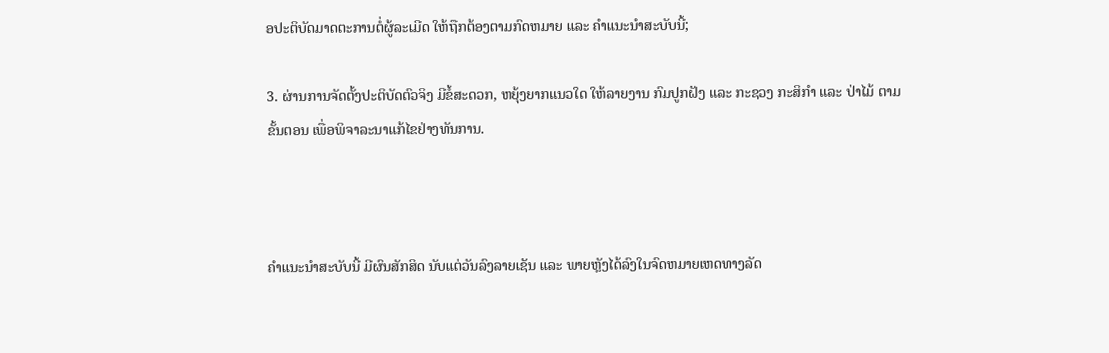ອປະຕິບັດມາດຕະການຕໍ່ຜູ້ລະເມີດ ໃຫ້ຖືກຕ້ອງຕາມກົດຫມາຍ ແລະ ຄໍາແນະນໍາສະບັບນີ້;

3. ຜ່ານການຈັດຕັ້ງປະຕິບັດຕົວຈິງ ມີຂໍ້ສະດວກ, ຫຍຸ້ງຍາກແນວໃດ ໃຫ້ລາຍງານ ກົມປູກຝັງ ແລະ ກະຊວງ ກະສິກໍາ ແລະ ປ່າໄມ້ ຕາມຂັ້ນຕອນ ເພື່ອພິຈາລະນາແກ້ໄຂຢ່າງທັນການ.



ຄໍາແນະນໍາສະບັບນີ້ ມີຜົນສັກສິດ ນັບແຕ່ວັນລົງລາຍເຊັນ ແລະ ພາຍຫຼັງໄດ້ລົງໃນຈົດຫມາຍເຫດທາງລັດ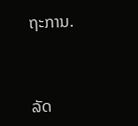ຖະການ.



ລັດ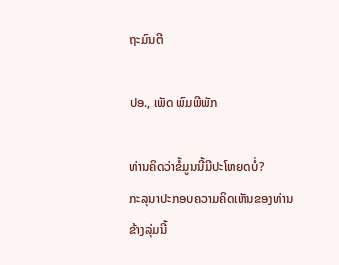ຖະມົນຕີ

ປອ., ເພັດ ພົມພີພັກ

ທ່ານຄິດວ່າຂໍ້ມູນນີ້ມີປະໂຫຍດບໍ່?
ກະລຸນາປະກອບຄວາມຄິດເຫັນຂອງທ່ານຂ້າງລຸ່ມນີ້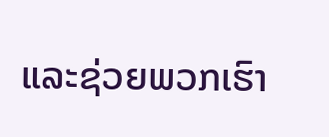ແລະຊ່ວຍພວກເຮົາ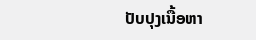ປັບປຸງເນື້ອຫາ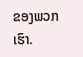ຂອງພວກເຮົາ.